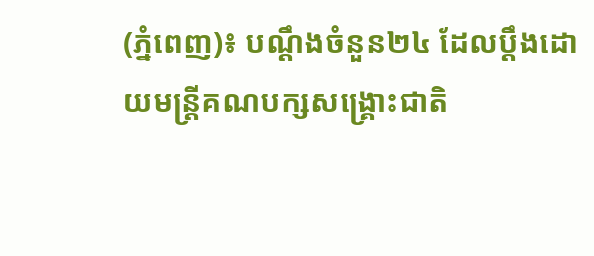(ភ្នំពេញ)៖ បណ្តឹងចំនួន២៤ ដែលប្តឹងដោយមន្រ្តីគណបក្សសង្គ្រោះជាតិ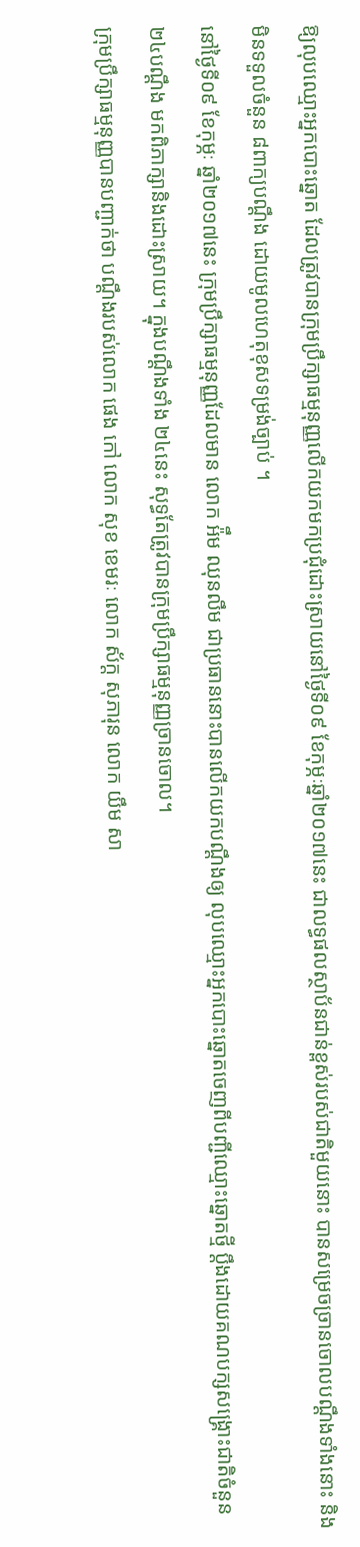ឱ្យលុបឈ្មោះអ្នកបោះឆ្នោត ដែលត្រូវបានក្រុមប្រឹក្សាធម្មនុញ្ញលើកយកមកប្រជុំដោះស្រាយនៅថ្ងៃទី០៩ ខែកុម្ភៈឆ្នាំ២០១៧នេះ ជាលទ្ធផលស្ថាប័នជាន់ខ្ពស់របស់ជាតិមួយនោះ បានសម្រេចច្រានចោលបណ្តឹងទាំងនោះ និងមិនទទួលចំនួន ៨ពាក្យបណ្ដឹង ដោយមូលហេតុខុសទម្រង់ច្បាប់ ។
នៅថ្ងៃទី០៩ ខែកុម្ភៈ ឆ្នាំ២០១៧នេះ ក្រុមប្រឹក្សាធម្មនុញ្ញដែលមាន លោក អ៉ឹម ឈុនលឹម ជាប្រធាននោះបានលើកយកបណ្តឹងឲ្យ លុបឈ្មោះអ្នកបោះឆ្នោតចេញពីបញ្ជីឈ្មោះឆ្នោតថ្មី ប្តឹងដោយគណបក្សសង្រ្គោះជាតិចំនួន ២៤បណ្តឹង មកពិភាក្សានិងដោះស្រាយ។ ក្នុងបណ្តឹងទាំង ២៤នេះ សុទ្ធតែត្រូវបានក្រុមប្រឹក្សាធម្មនុញ្ញច្រានចោល។
ក្រុមប្រឹក្សាធម្មនុញ្ញបានបញ្ជាក់ថា បណ្ដឹងរបស់លោក ផេង កៅ លោក សុខ ខេមរៈ លោក ស័ក្ដ សុភារុន លោក យឹម សា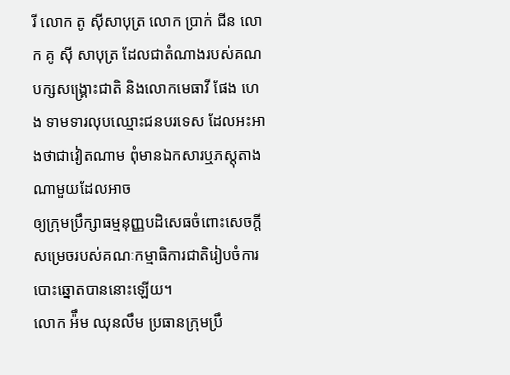រី លោក តូ ស៊ីសាបុត្រ លោក ប្រាក់ ជីន លោក គូ ស៊ី សាបុត្រ ដែលជាតំណាងរបស់គណបក្សសង្គ្រោះជាតិ និងលោកមេធាវី ផែង ហេង ទាមទារលុបឈ្មោះជនបរទេស ដែលអះអាងថាជាវៀតណាម ពុំមានឯកសារឬភស្ដុតាងណាមួយដែលអាច
ឲ្យក្រុមប្រឹក្សាធម្មនុញ្ញបដិសេធចំពោះសេចក្ដីសម្រេចរបស់គណៈកម្មាធិការជាតិរៀបចំការបោះឆ្នោតបាននោះឡើយ។
លោក អ៉ឹម ឈុនលឹម ប្រធានក្រុមប្រឹ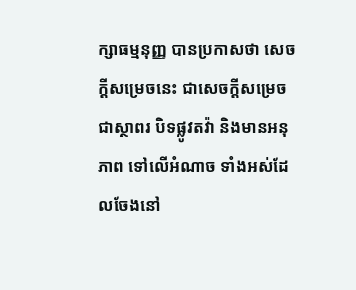ក្សាធម្មនុញ្ញ បានប្រកាសថា សេចក្ដីសម្រេចនេះ ជាសេចក្ដីសម្រេចជាស្ថាពរ បិទផ្លូវតវ៉ា និងមានអនុភាព ទៅលើអំណាច ទាំងអស់ដែលចែងនៅ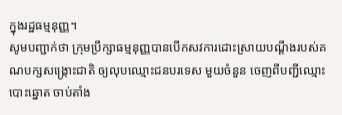ក្នុងរដ្ឋធម្មនុញ្ញ។
សូមបញ្ជាក់ថា ក្រុមប្រឹក្សាធម្មនុញ្ញបានបើកសវការដោះស្រាយបណ្ដឹងរបស់គណបក្សសង្ក្រោះជាតិ ឲ្យលុបឈ្មោះជនបរទេស មួយចំនួន ចេញពីបញ្ជីឈ្មោះបោះឆ្នោត ចាប់តាំង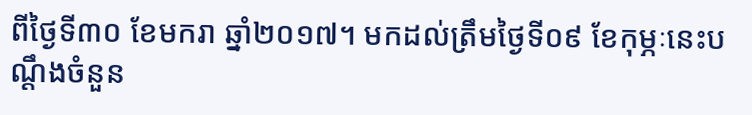ពីថ្ងៃទី៣០ ខែមករា ឆ្នាំ២០១៧។ មកដល់ត្រឹមថ្ងៃទី០៩ ខែកុម្ភៈនេះបណ្ដឹងចំនួន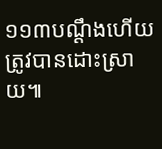១១៣បណ្ដឹងហើយ ត្រូវបានដោះស្រាយ៕